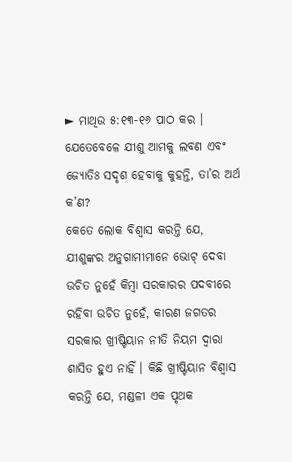► ମାଥିଉ ୫:୧୩-୧୬ ପାଠ କର । ଯେତେବେଳେ ଯୀଶୁ ଆମକୁ ଲବଣ ଏବଂ ଜ୍ୟୋତିଃ ସଦୃଶ ହେବାକୁ କୁହନ୍ତି, ତା’ର ଅର୍ଥ କ’ଣ?
କେତେ ଲୋକ ବିଶ୍ୱାସ କରନ୍ତି ଯେ, ଯୀଶୁଙ୍କର ଅନୁଗାମୀମାନେ ଭୋଟ୍ ଦେବା ଉଚିତ ନୁହେଁ କିମ୍ବା ସରକାରର ପଦବୀରେ ରହିବା ଉଚିତ ନୁହେଁ, କାରଣ ଜଗତର ସରକାର ଖ୍ରୀଷ୍ଟିୟାନ ନୀତି ନିୟମ ଦ୍ୱାରା ଶାସିତ ହୁଏ ନାହିଁ । କିଛି ଖ୍ରୀଷ୍ଟିୟାନ ବିଶ୍ୱାସ କରନ୍ତି ଯେ, ମଣ୍ଡଳୀ ଏକ ପୃଥକ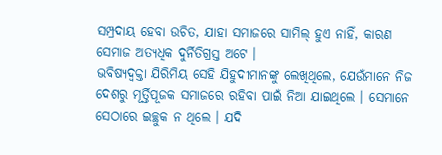ସମ୍ପ୍ରଦାୟ ହେବା ଉଚିତ, ଯାହା ସମାଜରେ ସାମିଲ୍ ହୁଏ ନାହିଁ, କାରଣ ସେମାଜ ଅତ୍ୟଧିକ ଦୁର୍ନିତିଗ୍ରସ୍ତ ଅଟେ ।
ଭବିଷ୍ୟଦ୍ବକ୍ତା ଯିରିମିୟ ସେହି ଯିହୁଦୀମାନଙ୍କୁ ଲେଖିଥିଲେ, ଯେଉଁମାନେ ନିଜ ଦେଶରୁ ମୂର୍ତ୍ତିପୂଜକ ସମାଜରେ ରହିବା ପାଇଁ ନିଆ ଯାଇଥିଲେ । ସେମାନେ ସେଠାରେ ଇଚ୍ଛୁକ ନ ଥିଲେ । ଯଦି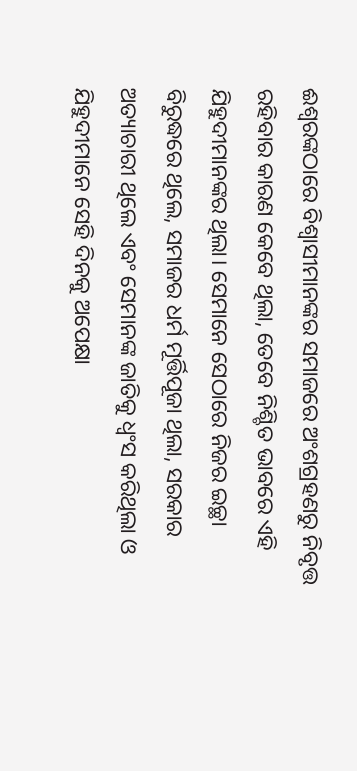ଈଶ୍ୱରଙ୍କଠାରେ ବିଶ୍ୱାସୀମାନଙ୍କର ସମାଜରେ ଅଂଶଗ୍ରହଣରୁ ନିବୃତ୍ତ ରହିବାର କାରଣ କେବେ ଥିଲା, ତେବେ ନିଶ୍ଚିତ ଭାବରେ ଏହି ଯିହୁଦୀମାନଙ୍କର ଥିଲା। ସେମାନେ ସେଠାରେ ନିଜର ଇଚ୍ଛା ବିରୁଦ୍ଧରେ ଥିଲେ, ସମାଜର ଧର୍ମ ମୂର୍ତ୍ତିପୂଜା ଥିଲା, ସରକାର ଅତ୍ୟାଚାରୀ ଥିଲେ ଏବଂ ସେମାନଙ୍କ ଜାତିକୁ ଧ୍ୱଂସ କରିଥିଲା ଓ ଯିହୁଦୀମାନେ ସେହି ଦିନକୁ ଅପେକ୍ଷା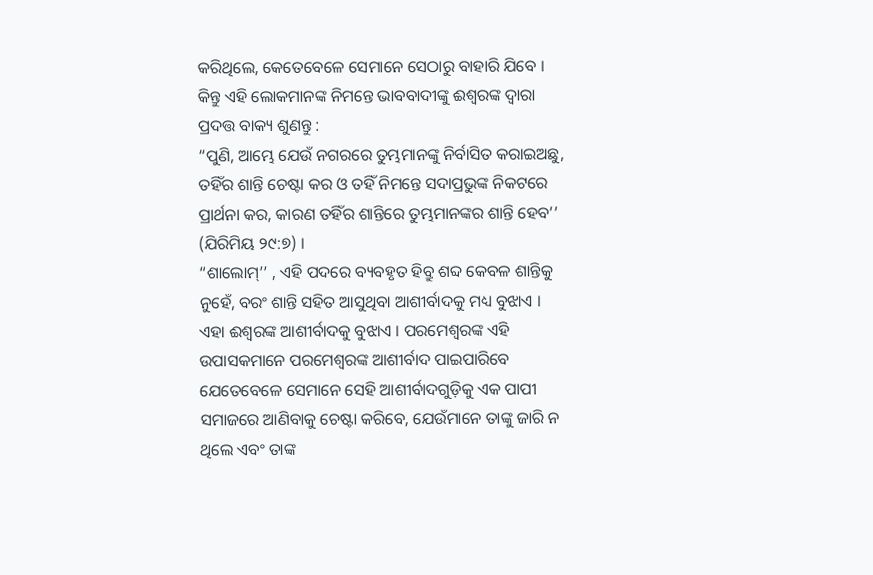କରିଥିଲେ, କେତେବେଳେ ସେମାନେ ସେଠାରୁ ବାହାରି ଯିବେ ।
କିନ୍ତୁ ଏହି ଲୋକମାନଙ୍କ ନିମନ୍ତେ ଭାବବାଦୀଙ୍କୁ ଈଶ୍ୱରଙ୍କ ଦ୍ୱାରା ପ୍ରଦତ୍ତ ବାକ୍ୟ ଶୁଣନ୍ତୁ :
“ପୁଣି, ଆମ୍ଭେ ଯେଉଁ ନଗରରେ ତୁମ୍ଭମାନଙ୍କୁ ନିର୍ବାସିତ କରାଇଅଛୁ, ତହିଁର ଶାନ୍ତି ଚେଷ୍ଟା କର ଓ ତହିଁ ନିମନ୍ତେ ସଦାପ୍ରଭୁଙ୍କ ନିକଟରେ ପ୍ରାର୍ଥନା କର, କାରଣ ତହିଁର ଶାନ୍ତିରେ ତୁମ୍ଭମାନଙ୍କର ଶାନ୍ତି ହେବ’’ (ଯିରିମିୟ ୨୯:୭) ।
“ଶାଲୋମ୍’’ , ଏହି ପଦରେ ବ୍ୟବହୃତ ହିବ୍ରୁ ଶବ୍ଦ କେବଳ ଶାନ୍ତିକୁ ନୁହେଁ, ବରଂ ଶାନ୍ତି ସହିତ ଆସୁଥିବା ଆଶୀର୍ବାଦକୁ ମଧ୍ୟ ବୁଝାଏ । ଏହା ଈଶ୍ୱରଙ୍କ ଆଶୀର୍ବାଦକୁ ବୁଝାଏ । ପରମେଶ୍ୱରଙ୍କ ଏହି ଉପାସକମାନେ ପରମେଶ୍ୱରଙ୍କ ଆଶୀର୍ବାଦ ପାଇପାରିବେ ଯେତେବେଳେ ସେମାନେ ସେହି ଆଶୀର୍ବାଦଗୁଡ଼ିକୁ ଏକ ପାପୀ ସମାଜରେ ଆଣିବାକୁ ଚେଷ୍ଟା କରିବେ, ଯେଉଁମାନେ ତାଙ୍କୁ ଜାରି ନ ଥିଲେ ଏବଂ ତାଙ୍କ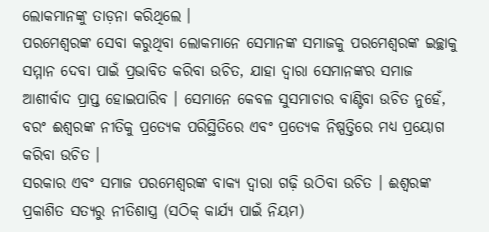ଲୋକମାନଙ୍କୁ ତାଡ଼ନା କରିଥିଲେ ।
ପରମେଶ୍ୱରଙ୍କ ସେବା କରୁଥିବା ଲୋକମାନେ ସେମାନଙ୍କ ସମାଜକୁ ପରମେଶ୍ୱରଙ୍କ ଇଚ୍ଛାକୁ ସମ୍ମାନ ଦେବା ପାଇଁ ପ୍ରଭାବିତ କରିବା ଉଚିତ, ଯାହା ଦ୍ୱାରା ସେମାନଙ୍କର ସମାଜ ଆଶୀର୍ବାଦ ପ୍ରାପ୍ତ ହୋଇପାରିବ । ସେମାନେ କେବଳ ସୁସମାଚାର ବାଣ୍ଟିବା ଉଚିତ ନୁହେଁ, ବରଂ ଈଶ୍ୱରଙ୍କ ନୀତିକୁ ପ୍ରତ୍ୟେକ ପରିସ୍ଥିତିରେ ଏବଂ ପ୍ରତ୍ୟେକ ନିଷ୍ପତ୍ତିରେ ମଧ୍ୟ ପ୍ରୟୋଗ କରିବା ଉଚିତ ।
ସରକାର ଏବଂ ସମାଜ ପରମେଶ୍ୱରଙ୍କ ବାକ୍ୟ ଦ୍ୱାରା ଗଢ଼ି ଉଠିବା ଉଚିତ । ଈଶ୍ୱରଙ୍କ ପ୍ରକାଶିତ ସତ୍ୟରୁ ନୀତିଶାସ୍ତ୍ର (ସଠିକ୍ କାର୍ଯ୍ୟ ପାଇଁ ନିୟମ)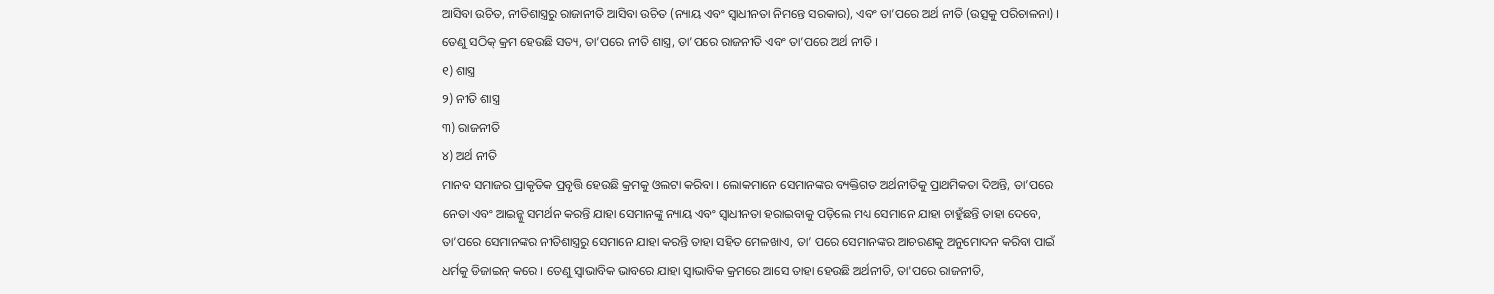ଆସିବା ଉଚିତ, ନୀତିଶାସ୍ତ୍ରରୁ ରାଜାନୀତି ଆସିବା ଉଚିତ (ନ୍ୟାୟ ଏବଂ ସ୍ୱାଧୀନତା ନିମନ୍ତେ ସରକାର), ଏବଂ ତା’ପରେ ଅର୍ଥ ନୀତି (ଉତ୍ସକୁ ପରିଚାଳନା) । ତେଣୁ ସଠିକ୍ କ୍ରମ ହେଉଛି ସତ୍ୟ, ତା’ପରେ ନୀତି ଶାସ୍ତ୍ର, ତା’ପରେ ରାଜନୀତି ଏବଂ ତା’ପରେ ଅର୍ଥ ନୀତି ।
୧) ଶାସ୍ତ୍ର
୨) ନୀତି ଶାସ୍ତ୍ର
୩) ରାଜନୀତି
୪) ଅର୍ଥ ନୀତି
ମାନବ ସମାଜର ପ୍ରାକୃତିକ ପ୍ରବୃତ୍ତି ହେଉଛି କ୍ରମକୁ ଓଲଟା କରିବା । ଲୋକମାନେ ସେମାନଙ୍କର ବ୍ୟକ୍ତିଗତ ଅର୍ଥନୀତିକୁ ପ୍ରାଥମିକତା ଦିଅନ୍ତି, ତା’ପରେ ନେତା ଏବଂ ଆଇନ୍କୁ ସମର୍ଥନ କରନ୍ତି ଯାହା ସେମାନଙ୍କୁ ନ୍ୟାୟ ଏବଂ ସ୍ୱାଧୀନତା ହରାଇବାକୁ ପଡ଼ିଲେ ମଧ୍ୟ ସେମାନେ ଯାହା ଚାହୁଁଛନ୍ତି ତାହା ଦେବେ, ତା’ପରେ ସେମାନଙ୍କର ନୀତିଶାସ୍ତ୍ରରୁ ସେମାନେ ଯାହା କରନ୍ତି ତାହା ସହିତ ମେଳଖାଏ, ତା’ ପରେ ସେମାନଙ୍କର ଆଚରଣକୁ ଅନୁମୋଦନ କରିବା ପାଇଁ ଧର୍ମକୁ ଡିଜାଇନ୍ କରେ । ତେଣୁ ସ୍ୱାଭାବିକ ଭାବରେ ଯାହା ସ୍ୱାଭାବିକ କ୍ରମରେ ଆସେ ତାହା ହେଉଛି ଅର୍ଥନୀତି, ତା'ପରେ ରାଜନୀତି,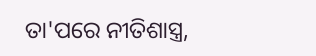ତା'ପରେ ନୀତିଶାସ୍ତ୍ର,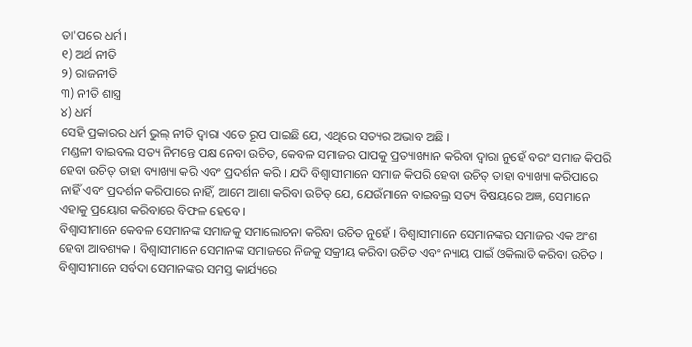ତା'ପରେ ଧର୍ମ।
୧) ଅର୍ଥ ନୀତି
୨) ରାଜନୀତି
୩) ନୀତି ଶାସ୍ତ୍ର
୪) ଧର୍ମ
ସେହି ପ୍ରକାରର ଧର୍ମ ଭୁଲ୍ ନୀତି ଦ୍ୱାରା ଏତେ ରୂପ ପାଇଛି ଯେ, ଏଥିରେ ସତ୍ୟର ଅଭାବ ଅଛି ।
ମଣ୍ଡଳୀ ବାଇବଲ ସତ୍ୟ ନିମନ୍ତେ ପକ୍ଷ ନେବା ଉଚିତ, କେବଳ ସମାଜର ପାପକୁ ପ୍ରତ୍ୟାଖ୍ୟାନ କରିବା ଦ୍ୱାରା ନୁହେଁ ବରଂ ସମାଜ କିପରି ହେବା ଉଚିତ୍ ତାହା ବ୍ୟାଖ୍ୟା କରି ଏବଂ ପ୍ରଦର୍ଶନ କରି । ଯଦି ବିଶ୍ୱାସୀମାନେ ସମାଜ କିପରି ହେବା ଉଚିତ୍ ତାହା ବ୍ୟାଖ୍ୟା କରିପାରେ ନାହିଁ ଏବଂ ପ୍ରଦର୍ଶନ କରିପାରେ ନାହିଁ, ଆମେ ଆଶା କରିବା ଉଚିତ୍ ଯେ, ଯେଉଁମାନେ ବାଇବଲ୍ର ସତ୍ୟ ବିଷୟରେ ଅଜ୍ଞ, ସେମାନେ ଏହାକୁ ପ୍ରୟୋଗ କରିବାରେ ବିଫଳ ହେବେ ।
ବିଶ୍ୱାସୀମାନେ କେବଳ ସେମାନଙ୍କ ସମାଜକୁ ସମାଲୋଚନା କରିବା ଉଚିତ ନୁହେଁ । ବିଶ୍ୱାସୀମାନେ ସେମାନଙ୍କର ସମାଜର ଏକ ଅଂଶ ହେବା ଆବଶ୍ୟକ । ବିଶ୍ୱାସୀମାନେ ସେମାନଙ୍କ ସମାଜରେ ନିଜକୁ ସକ୍ରୀୟ କରିବା ଉଚିତ ଏବଂ ନ୍ୟାୟ ପାଇଁ ଓକିଲାତି କରିବା ଉଚିତ । ବିଶ୍ୱାସୀମାନେ ସର୍ବଦା ସେମାନଙ୍କର ସମସ୍ତ କାର୍ଯ୍ୟରେ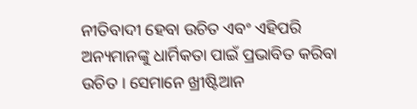ନୀତିବାଦୀ ହେବା ଉଚିତ ଏବଂ ଏହିପରି ଅନ୍ୟମାନଙ୍କୁ ଧାର୍ମିକତା ପାଇଁ ପ୍ରଭାବିତ କରିବା ଉଚିତ । ସେମାନେ ଖ୍ରୀଷ୍ଟିଆନ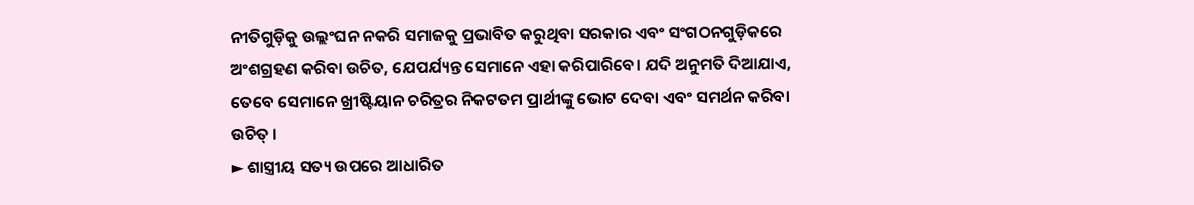ନୀତିଗୁଡ଼ିକୁ ଉଲ୍ଲଂଘନ ନକରି ସମାଜକୁ ପ୍ରଭାବିତ କରୁଥିବା ସରକାର ଏବଂ ସଂଗଠନଗୁଡ଼ିକରେ ଅଂଶଗ୍ରହଣ କରିବା ଉଚିତ, ଯେପର୍ଯ୍ୟନ୍ତ ସେମାନେ ଏହା କରିପାରିବେ। ଯଦି ଅନୁମତି ଦିଆଯାଏ, ତେବେ ସେମାନେ ଖ୍ରୀଷ୍ଟିୟାନ ଚରିତ୍ରର ନିକଟତମ ପ୍ରାର୍ଥୀଙ୍କୁ ଭୋଟ ଦେବା ଏବଂ ସମର୍ଥନ କରିବା ଉଚିତ୍ ।
► ଶାସ୍ତ୍ରୀୟ ସତ୍ୟ ଉପରେ ଆଧାରିତ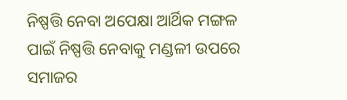ନିଷ୍ପତ୍ତି ନେବା ଅପେକ୍ଷା ଆର୍ଥିକ ମଙ୍ଗଳ ପାଇଁ ନିଷ୍ପତ୍ତି ନେବାକୁ ମଣ୍ଡଳୀ ଉପରେ ସମାଜର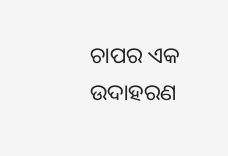ଚାପର ଏକ ଉଦାହରଣ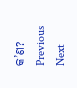କ’ଣ?
Previous
Next